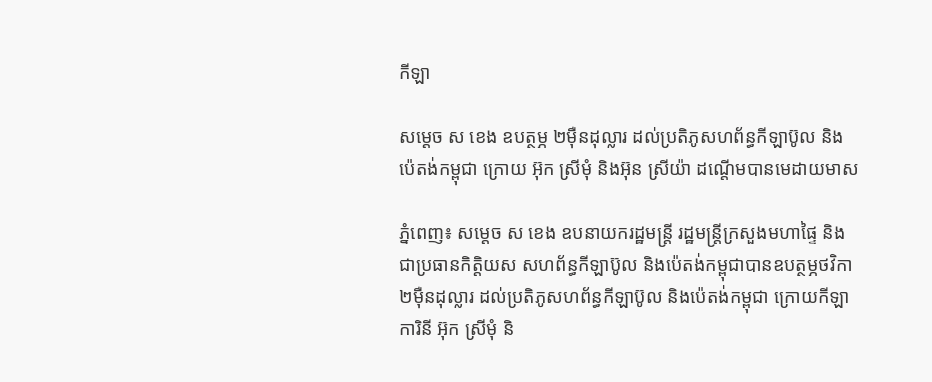កីឡា

សម្ដេច ស ខេង ឧបត្ថម្ភ ២ម៉ឺនដុល្លារ ដល់ប្រតិភូសហព័ន្ធកីឡាប៊ូល និងប៉េតង់កម្ពុជា ក្រោយ អ៊ុក ស្រីមុំ និងអ៊ុន ស្រីយ៉ា ដណ្តើមបានមេដាយមាស

ភ្នំពេញ៖ សម្ដេច ស ខេង ឧបនាយករដ្ឋមន្ដ្រី រដ្ឋមន្ដ្រីក្រសួងមហាផ្ទៃ និងជាប្រធានកិត្តិយស សហព័ន្ធកីឡាប៊ូល និងប៉េតង់កម្ពុជាបានឧបត្ថម្ភថវិកា ២ម៉ឺនដុល្លារ ដល់ប្រតិភូសហព័ន្ធកីឡាប៊ូល និងប៉េតង់កម្ពុជា ក្រោយកីឡាការិនី អ៊ុក ស្រីមុំ និ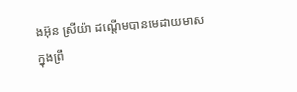ងអ៊ុន ស្រីយ៉ា ដណ្តើមបានមេដាយមាស ក្នុងព្រឹ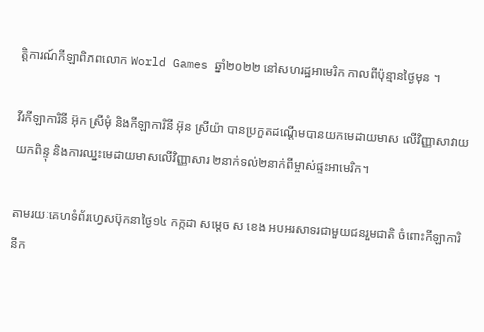ត្តិការណ៍កីឡាពិភពលោក World Games ឆ្នាំ២០២២ នៅសហរដ្ឋអាមេរិក កាលពីប៉ុន្មានថ្ងៃមុន ។

វីរកីឡាការិនី អ៊ុក ស្រីមុំ និងកីឡាការិនី អ៊ុន ស្រីយ៉ា បានប្រកួតដណ្តើមបានយកមេដាយមាស លើវិញ្ញាសាវាយយកពិន្ទុ និងការឈ្នះមេដាយមាសលើវិញ្ញាសារ ២នាក់ទល់២នាក់ពីម្ចាស់ផ្ទះអាមេរិក។

តាមរយៈគេហទំព័រហ្វេសប៊ុកនាថ្ងៃ១៤ កក្កដា សម្ដេច ស ខេង អបអរសាទរជាមួយជនរួមជាតិ ចំពោះកីឡាការិនីក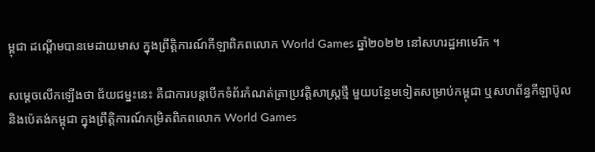ម្ពុជា ដណ្តើមបានមេដាយមាស ក្នុងព្រឹត្តិការណ៍កីឡាពិភពលោក World Games ឆ្នាំ២០២២ នៅសហរដ្ឋអាមេរិក ។

សម្ដេចលើកឡើងថា ជ័យជម្នះនេះ គឺជាការបន្តបើកទំព័រកំណត់ត្រាប្រវត្តិសាស្ត្រថ្មី មួយបន្ថែមទៀតសម្រាប់កម្ពុជា ឬសហព័ន្ធកីឡាប៊ូល និងប៉េតង់កម្ពុជា ក្នុងព្រឹត្តិការណ៍កម្រិតពិភពលោក World Games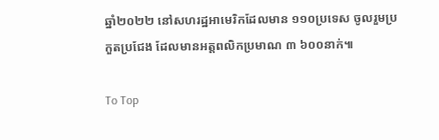ឆ្នាំ២០២២ នៅសហរដ្ឋអាមេរិកដែលមាន ១១០ប្រទេស ចូលរួមប្រកួតប្រជែង ដែលមានអត្តពលិកប្រមាណ ៣ ៦០០នាក់៕

To Top